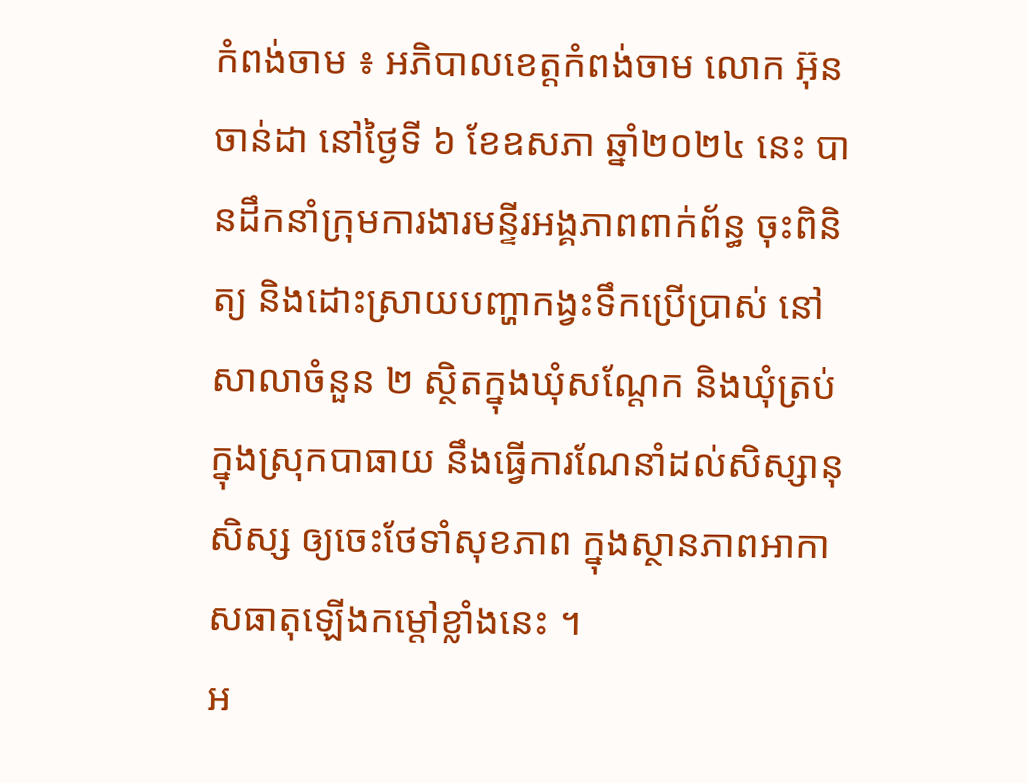កំពង់ចាម ៖ អភិបាលខេត្តកំពង់ចាម លោក អ៊ុន ចាន់ដា នៅថ្ងៃទី ៦ ខែឧសភា ឆ្នាំ២០២៤ នេះ បានដឹកនាំក្រុមការងារមន្ទីរអង្គភាពពាក់ព័ន្ធ ចុះពិនិត្យ និងដោះស្រាយបញ្ហាកង្វះទឹកប្រើប្រាស់ នៅសាលាចំនួន ២ ស្ថិតក្នុងឃុំសណ្ដែក និងឃុំត្រប់ ក្នុងស្រុកបាធាយ នឹងធ្វើការណែនាំដល់សិស្សានុសិស្ស ឲ្យចេះថែទាំសុខភាព ក្នុងស្ថានភាពអាកាសធាតុឡើងកម្ដៅខ្លាំងនេះ ។
អ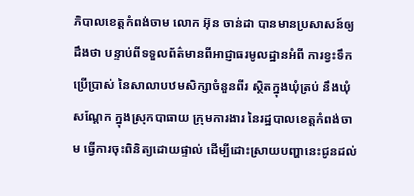ភិបាលខេត្តកំពង់ចាម លោក អ៊ុន ចាន់ដា បានមានប្រសាសន៍ឲ្យដឹងថា បន្ទាប់ពីទទួលព័ត៌មានពីអាជ្ញាធរមូលដ្ឋានអំពី ការខ្វះទឹកប្រើប្រាស់ នៃសាលាបឋមសិក្សាចំនួនពីរ ស្ថិតក្នុងឃុំត្រប់ នឹងឃុំសណ្ដែក ក្នុងស្រុកបាធាយ ក្រុមការងារ នៃរដ្ឋបាលខេត្តកំពង់ចាម ធ្វើការចុះពិនិត្យដោយផ្ទាល់ ដើម្បីដោះស្រាយបញ្ហានេះជូនដល់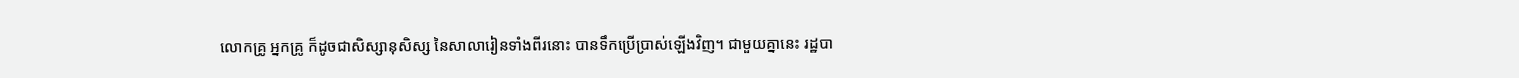លោកគ្រូ អ្នកគ្រូ ក៏ដូចជាសិស្សានុសិស្ស នៃសាលារៀនទាំងពីរនោះ បានទឹកប្រើប្រាស់ឡើងវិញ។ ជាមួយគ្នានេះ រដ្ឋបា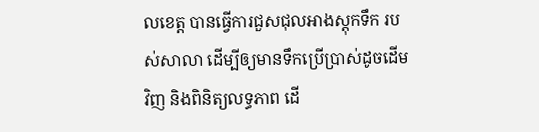លខេត្ត បានធ្វើការជួសជុលអាងស្តុកទឹក របស់សាលា ដើម្បីឲ្យមានទឹកប្រើប្រាស់ដូចដើមវិញ និងពិនិត្យលទ្ធភាព ដើ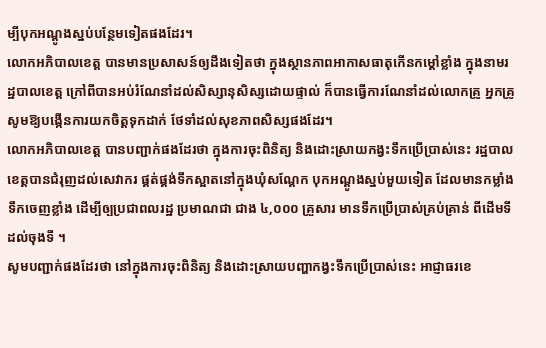ម្បីបុកអណ្ដូងស្នប់បន្ថែមទៀតផងដែរ។
លោកអភិបាលខេត្ត បានមានប្រសាសន៍ឲ្យដឹងទៀតថា ក្នុងស្ថានភាពអាកាសធាតុកើនកម្ដៅខ្លាំង ក្នុងនាមរដ្ឋបាលខេត្ត ក្រៅពីបានអប់រំណែនាំដល់សិស្សានុសិស្សដោយផ្ទាល់ ក៏បានធ្វើការណែនាំដល់លោកគ្រូ អ្នកគ្រូ សូមឱ្យបង្កើនការយកចិត្តទុកដាក់ ថែទាំដល់សុខភាពសិស្សផងដែរ។
លោកអភិបាលខេត្ត បានបញ្ជាក់ផងដែរថា ក្នុងការចុះពិនិត្យ និងដោះស្រាយកង្វះទឹកប្រើប្រាស់នេះ រដ្ឋបាលខេត្តបានជំរុញដល់សេវាករ ផ្គត់ផ្គង់ទឹកស្អាតនៅក្នុងឃុំសណ្ដែក បុកអណ្ដូងស្នប់មួយទៀត ដែលមានកម្លាំងទឹកចេញខ្លាំង ដើម្បីឲ្បប្រជាពលរដ្ឋ ប្រមាណជា ជាង ៤,០០០ គ្រួសារ មានទឹកប្រើប្រាស់គ្រប់គ្រាន់ ពីដើមទី ដល់ចុងទី ។
សូមបញ្ជាក់ផងដែរថា នៅក្នុងការចុះពិនិត្យ និងដោះស្រាយបញ្ហាកង្វះទឹកប្រើប្រាស់នេះ អាជ្ញាធរខេ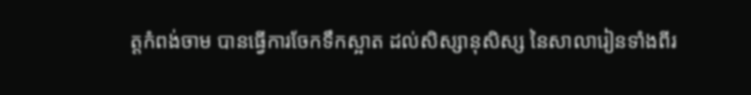ត្តកំពង់ចាម បានធ្វើការចែកទឹកស្អាត ដល់សិស្សានុសិស្ស នៃសាលារៀនទាំងពីរ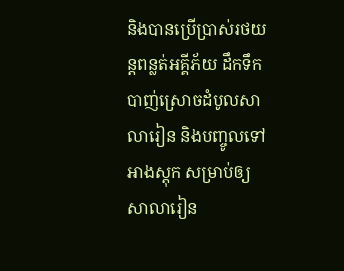និងបានប្រើប្រាស់រថយន្តពន្លត់អគ្គីភ័យ ដឹកទឹកបាញ់ស្រោចដំបូលសាលារៀន និងបញ្ចូលទៅអាងស្តុក សម្រាប់ឲ្យសាលារៀន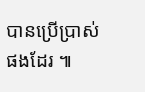បានប្រើប្រាស់ផងដែរ ៕